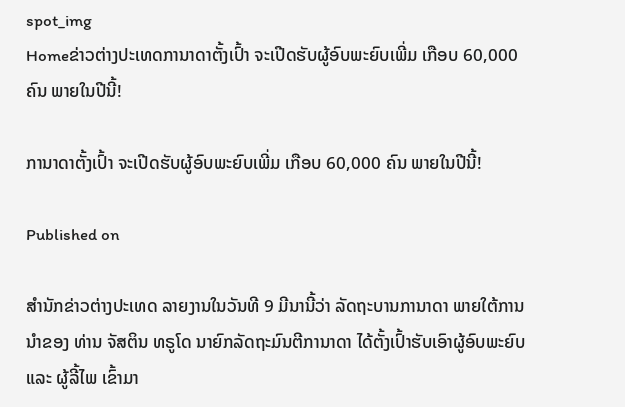spot_img
Homeຂ່າວຕ່າງປະເທດການາດາຕັ້ງເປົ້າ ຈະເປີດຮັບຜູ້ອົບພະຍົບເພີ່ມ ເກືອບ 60,000 ຄົນ ພາຍໃນປີນີ້!

ການາດາຕັ້ງເປົ້າ ຈະເປີດຮັບຜູ້ອົບພະຍົບເພີ່ມ ເກືອບ 60,000 ຄົນ ພາຍໃນປີນີ້!

Published on

ສຳນັກຂ່າວຕ່າງປະເທດ ລາຍງານໃນວັນທີ 9 ມີນານີ້ວ່າ ລັດຖະບານການາດາ ພາຍໃຕ້ການນຳຂອງ ທ່ານ ຈັສຕິນ ທຣູໂດ ນາຍົກລັດຖະມົນຕີການາດາ ໄດ້ຕັ້ງເປົ້າຮັບເອົາຜູ້ອົບພະຍົບ ແລະ ຜູ້ລີ້ໄພ ເຂົ້າມາ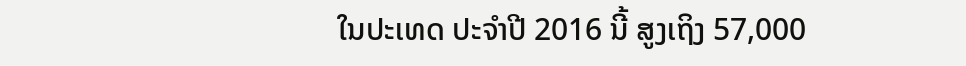ໃນປະເທດ ປະຈຳປີ 2016 ນີ້ ສູງເຖິງ 57,000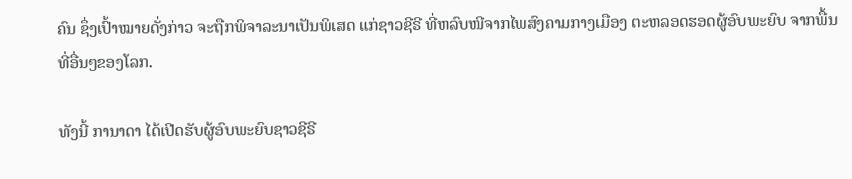ຄົນ ຊຶ່ງເປົ້າໝາຍດັ່ງກ່າວ ຈະຖືກພິຈາລະນາເປັນພິເສດ ແກ່ຊາວຊີຣີ ທີ່ຫລົບໜີຈາກໄພສົງຄາມກາງເມືອງ ຕະຫລອດຮອດຜູ້ອົບພະຍົບ ຈາກພື້ນທີ່ອື່ນໆຂອງໂລກ.

ທັງນີ້ ການາດາ ໄດ້ເປີດຮັບຜູ້ອົບພະຍົບຊາວຊີຣີ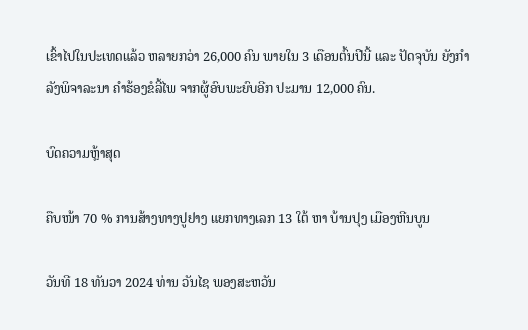ເຂົ້າໄປໃນປະເທດແລ້ວ ຫລາຍກວ່າ 26,000 ຄົນ ພາຍໃນ 3 ເດືອນຕົ້ນປີນີ້ ແລະ ປັດຈຸບັນ ຍັງກຳລັງພິຈາລະນາ ຄຳຮ້ອງຂໍລີ້ໄພ ຈາກຜູ້ອົບພະຍົບອີກ ປະມານ 12,000 ຄົນ.

ບົດຄວາມຫຼ້າສຸດ

ຄືບໜ້າ 70 % ການສ້າງທາງປູຢາງ ແຍກທາງເລກ 13 ໃຕ້ ຫາ ບ້ານປຸງ ເມືອງຫີນບູນ

ວັນທີ 18 ທັນວາ 2024 ທ່ານ ວັນໄຊ ພອງສະຫວັນ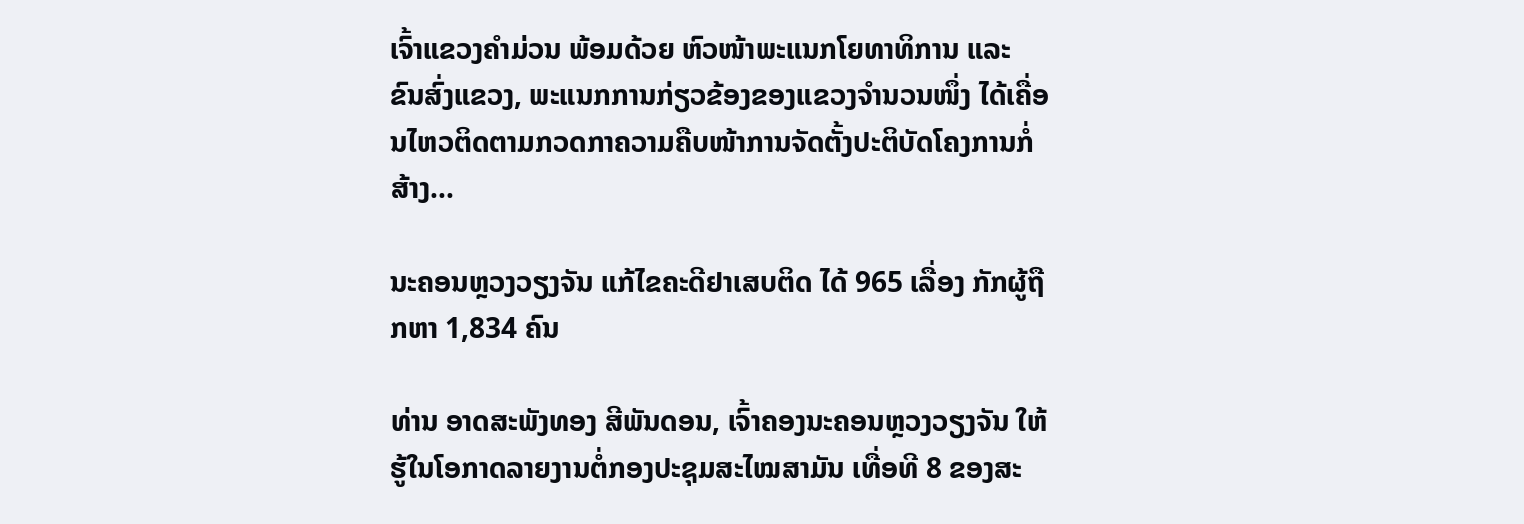ເຈົ້າແຂວງຄຳມ່ວນ ພ້ອມດ້ວຍ ຫົວໜ້າພະແນກໂຍທາທິການ ແລະ ຂົນສົ່ງແຂວງ, ພະແນກການກ່ຽວຂ້ອງຂອງແຂວງຈໍານວນໜຶ່ງ ໄດ້ເຄື່ອນໄຫວຕິດຕາມກວດກາຄວາມຄືບໜ້າການຈັດຕັ້ງປະຕິບັດໂຄງການກໍ່ສ້າງ...

ນະຄອນຫຼວງວຽງຈັນ ແກ້ໄຂຄະດີຢາເສບຕິດ ໄດ້ 965 ເລື່ອງ ກັກຜູ້ຖືກຫາ 1,834 ຄົນ

ທ່ານ ອາດສະພັງທອງ ສີພັນດອນ, ເຈົ້າຄອງນະຄອນຫຼວງວຽງຈັນ ໃຫ້ຮູ້ໃນໂອກາດລາຍງານຕໍ່ກອງປະຊຸມສະໄໝສາມັນ ເທື່ອທີ 8 ຂອງສະ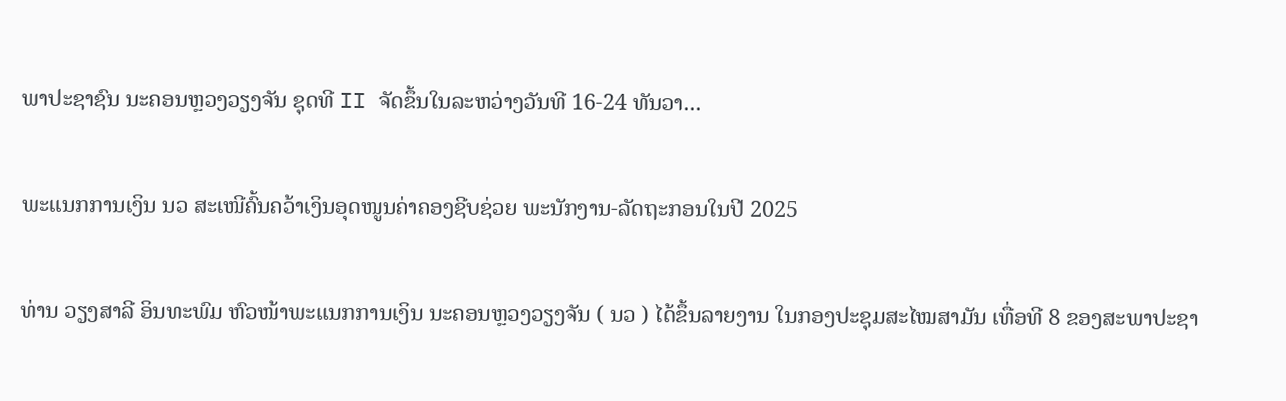ພາປະຊາຊົນ ນະຄອນຫຼວງວຽງຈັນ ຊຸດທີ II ຈັດຂຶ້ນໃນລະຫວ່າງວັນທີ 16-24 ທັນວາ...

ພະແນກການເງິນ ນວ ສະເໜີຄົ້ນຄວ້າເງິນອຸດໜູນຄ່າຄອງຊີບຊ່ວຍ ພະນັກງານ-ລັດຖະກອນໃນປີ 2025

ທ່ານ ວຽງສາລີ ອິນທະພົມ ຫົວໜ້າພະແນກການເງິນ ນະຄອນຫຼວງວຽງຈັນ ( ນວ ) ໄດ້ຂຶ້ນລາຍງານ ໃນກອງປະຊຸມສະໄໝສາມັນ ເທື່ອທີ 8 ຂອງສະພາປະຊາ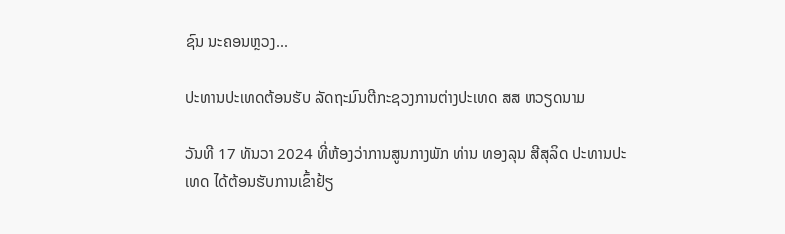ຊົນ ນະຄອນຫຼວງ...

ປະທານປະເທດຕ້ອນຮັບ ລັດຖະມົນຕີກະຊວງການຕ່າງປະເທດ ສສ ຫວຽດນາມ

ວັນທີ 17 ທັນວາ 2024 ທີ່ຫ້ອງວ່າການສູນກາງພັກ ທ່ານ ທອງລຸນ ສີສຸລິດ ປະທານປະເທດ ໄດ້ຕ້ອນຮັບການເຂົ້າຢ້ຽ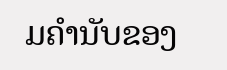ມຄຳນັບຂອງ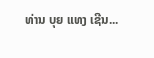ທ່ານ ບຸຍ ແທງ ເຊີນ...